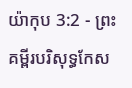យ៉ាកុប 3:2 - ព្រះគម្ពីរបរិសុទ្ធកែស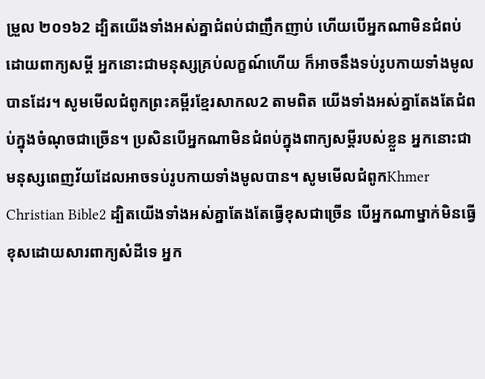ម្រួល ២០១៦2 ដ្បិតយើងទាំងអស់គ្នាជំពប់ជាញឹកញាប់ ហើយបើអ្នកណាមិនជំពប់ដោយពាក្យសម្ដី អ្នកនោះជាមនុស្សគ្រប់លក្ខណ៍ហើយ ក៏អាចនឹងទប់រូបកាយទាំងមូលបានដែរ។ សូមមើលជំពូកព្រះគម្ពីរខ្មែរសាកល2 តាមពិត យើងទាំងអស់គ្នាតែងតែជំពប់ក្នុងចំណុចជាច្រើន។ ប្រសិនបើអ្នកណាមិនជំពប់ក្នុងពាក្យសម្ដីរបស់ខ្លួន អ្នកនោះជាមនុស្សពេញវ័យដែលអាចទប់រូបកាយទាំងមូលបាន។ សូមមើលជំពូកKhmer Christian Bible2 ដ្បិតយើងទាំងអស់គ្នាតែងតែធ្វើខុសជាច្រើន បើអ្នកណាម្នាក់មិនធ្វើខុសដោយសារពាក្យសំដីទេ អ្នក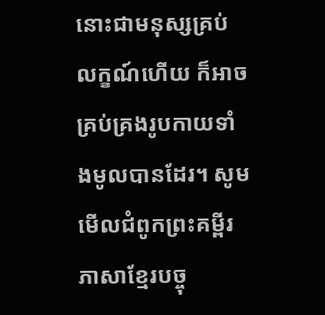នោះជាមនុស្សគ្រប់លក្ខណ៍ហើយ ក៏អាចគ្រប់គ្រងរូបកាយទាំងមូលបានដែរ។ សូមមើលជំពូកព្រះគម្ពីរភាសាខ្មែរបច្ចុ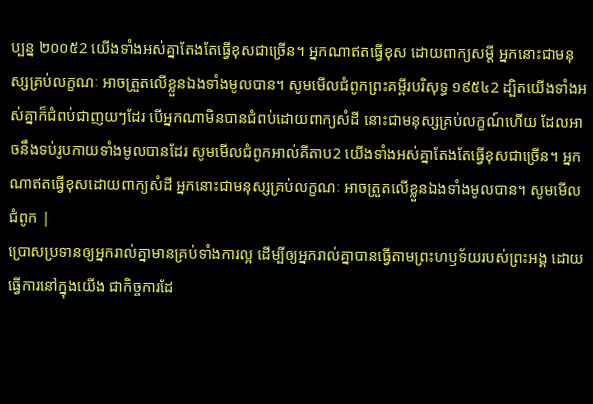ប្បន្ន ២០០៥2 យើងទាំងអស់គ្នាតែងតែធ្វើខុសជាច្រើន។ អ្នកណាឥតធ្វើខុស ដោយពាក្យសម្ដី អ្នកនោះជាមនុស្សគ្រប់លក្ខណៈ អាចត្រួតលើខ្លួនឯងទាំងមូលបាន។ សូមមើលជំពូកព្រះគម្ពីរបរិសុទ្ធ ១៩៥៤2 ដ្បិតយើងទាំងអស់គ្នាក៏ជំពប់ជាញយៗដែរ បើអ្នកណាមិនបានជំពប់ដោយពាក្យសំដី នោះជាមនុស្សគ្រប់លក្ខណ៍ហើយ ដែលអាចនឹងទប់រូបកាយទាំងមូលបានដែរ សូមមើលជំពូកអាល់គីតាប2 យើងទាំងអស់គ្នាតែងតែធ្វើខុសជាច្រើន។ អ្នកណាឥតធ្វើខុសដោយពាក្យសំដី អ្នកនោះជាមនុស្សគ្រប់លក្ខណៈ អាចត្រួតលើខ្លួនឯងទាំងមូលបាន។ សូមមើលជំពូក |
ប្រោសប្រទានឲ្យអ្នករាល់គ្នាមានគ្រប់ទាំងការល្អ ដើម្បីឲ្យអ្នករាល់គ្នាបានធ្វើតាមព្រះហឫទ័យរបស់ព្រះអង្គ ដោយធ្វើការនៅក្នុងយើង ជាកិច្ចការដែ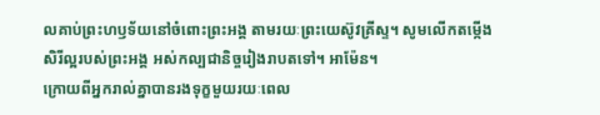លគាប់ព្រះហឫទ័យនៅចំពោះព្រះអង្គ តាមរយៈព្រះយេស៊ូវគ្រីស្ទ។ សូមលើកតម្កើងសិរីល្អរបស់ព្រះអង្គ អស់កល្បជានិច្ចរៀងរាបតទៅ។ អាម៉ែន។
ក្រោយពីអ្នករាល់គ្នាបានរងទុក្ខមួយរយៈពេល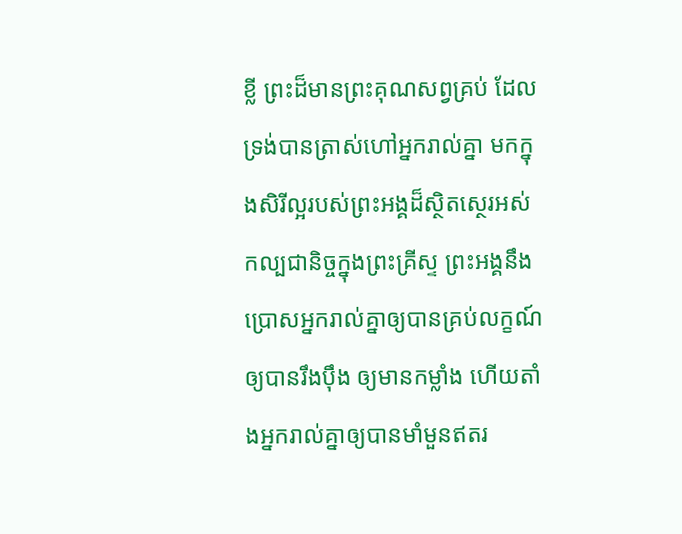ខ្លី ព្រះដ៏មានព្រះគុណសព្វគ្រប់ ដែលទ្រង់បានត្រាស់ហៅអ្នករាល់គ្នា មកក្នុងសិរីល្អរបស់ព្រះអង្គដ៏ស្ថិតស្ថេរអស់កល្បជានិច្ចក្នុងព្រះគ្រីស្ទ ព្រះអង្គនឹងប្រោសអ្នករាល់គ្នាឲ្យបានគ្រប់លក្ខណ៍ ឲ្យបានរឹងប៉ឹង ឲ្យមានកម្លាំង ហើយតាំងអ្នករាល់គ្នាឲ្យបានមាំមួនឥតរ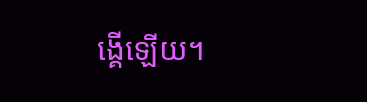ង្គើឡើយ។